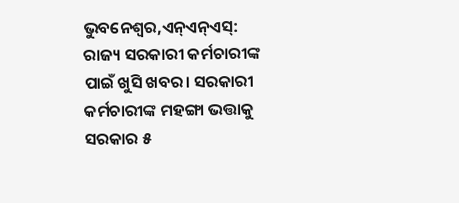ଭୁବନେଶ୍ୱର,ଏନ୍ଏନ୍ଏସ୍: ରାଜ୍ୟ ସରକାରୀ କର୍ମଚାରୀଙ୍କ ପାଇଁ ଖୁସି ଖବର। ସରକାରୀ କର୍ମଚାରୀଙ୍କ ମହଙ୍ଗା ଭତ୍ତାକୁ ସରକାର ୫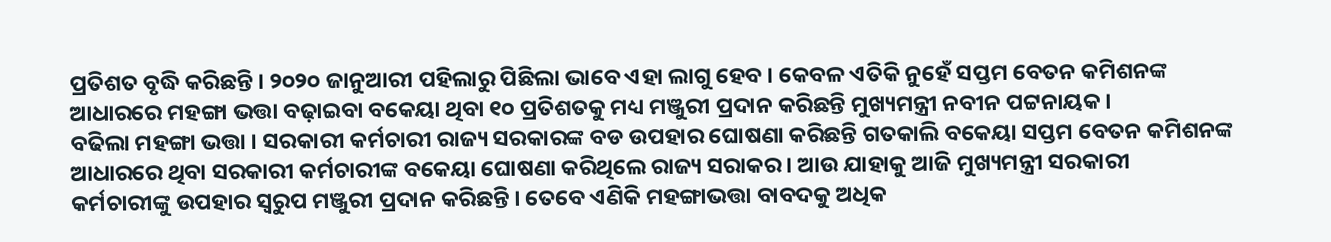ପ୍ରତିଶତ ବୃଦ୍ଧି କରିଛନ୍ତି । ୨୦୨୦ ଜାନୁଆରୀ ପହିଲାରୁ ପିଛିଲା ଭାବେ ଏହା ଲାଗୁ ହେବ । କେବଳ ଏତିକି ନୁହେଁ ସପ୍ତମ ବେତନ କମିଶନଙ୍କ ଆଧାରରେ ମହଙ୍ଗା ଭତ୍ତା ବଢ଼ାଇବା ବକେୟା ଥିବା ୧୦ ପ୍ରତିଶତକୁ ମଧ୍ୟ ମଞ୍ଜୁରୀ ପ୍ରଦାନ କରିଛନ୍ତି ମୁଖ୍ୟମନ୍ତ୍ରୀ ନବୀନ ପଟ୍ଟନାୟକ ।
ବଢିଲା ମହଙ୍ଗା ଭତ୍ତା । ସରକାରୀ କର୍ମଚାରୀ ରାଜ୍ୟ ସରକାରଙ୍କ ବଡ ଉପହାର ଘୋଷଣା କରିଛନ୍ତି ଗତକାଲି ବକେୟା ସପ୍ତମ ବେତନ କମିଶନଙ୍କ ଆଧାରରେ ଥିବା ସରକାରୀ କର୍ମଚାରୀଙ୍କ ବକେୟା ଘୋଷଣା କରିଥିଲେ ରାଜ୍ୟ ସରାକର । ଆଉ ଯାହାକୁ ଆଜି ମୁଖ୍ୟମନ୍ତ୍ରୀ ସରକାରୀ କର୍ମଚାରୀଙ୍କୁ ଉପହାର ସ୍ୱରୁପ ମଞ୍ଜୁରୀ ପ୍ରଦାନ କରିଛନ୍ତି । ତେବେ ଏଣିକି ମହଙ୍ଗାଭତ୍ତା ବାବଦକୁ ଅଧିକ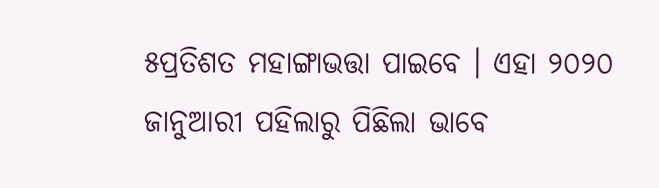୫ପ୍ରତିଶତ ମହାଙ୍ଗାଭତ୍ତା ପାଇବେ । ଏହା ୨୦୨୦ ଜାନୁଆରୀ ପହିଲାରୁ ପିଛିଲା ଭାବେ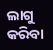ଲାଗୁ କରିବା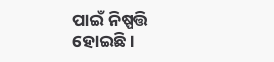ପାଇଁ ନିଷ୍ପତ୍ତି ହୋଇଛି ।